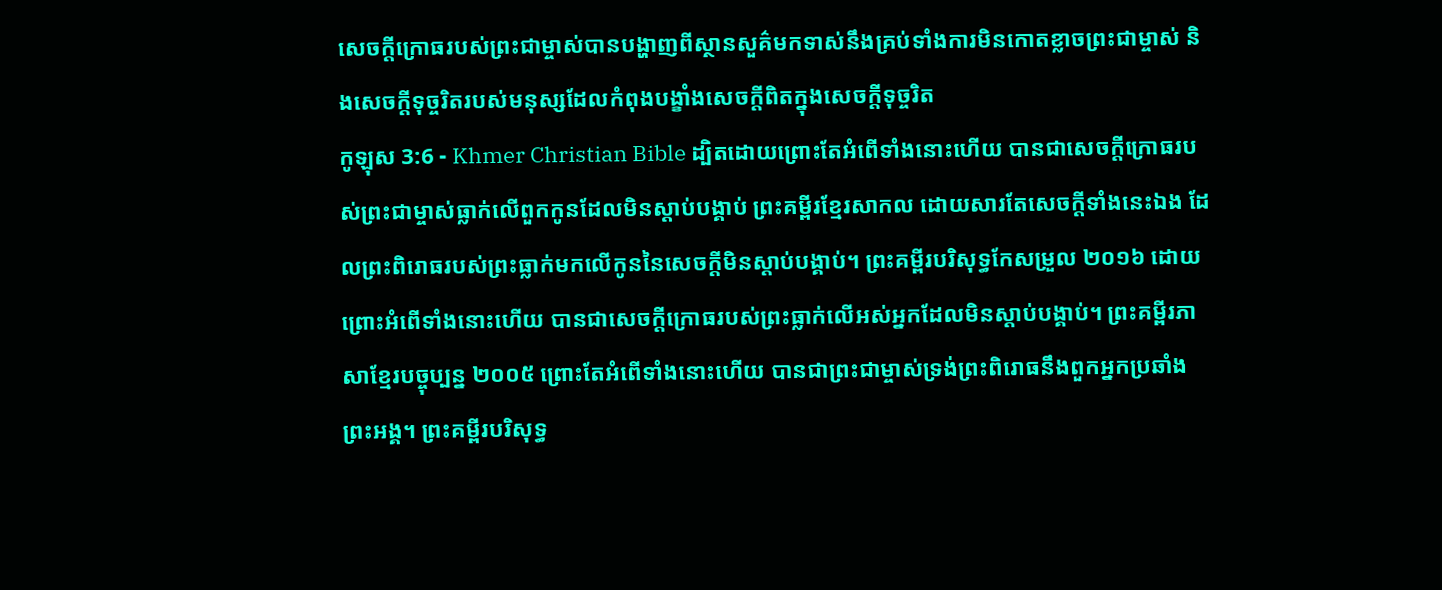សេចក្ដីក្រោធរបស់ព្រះជាម្ចាស់បានបង្ហាញពីស្ថានសួគ៌មកទាស់នឹងគ្រប់ទាំងការមិនកោតខ្លាចព្រះជាម្ចាស់ និងសេចក្ដីទុច្ចរិតរបស់មនុស្សដែលកំពុងបង្ខាំងសេចក្ដីពិតក្នុងសេចក្ដីទុច្ចរិត
កូឡុស 3:6 - Khmer Christian Bible ដ្បិតដោយព្រោះតែអំពើទាំងនោះហើយ បានជាសេចក្ដីក្រោធរបស់ព្រះជាម្ចាស់ធ្លាក់លើពួកកូនដែលមិនស្ដាប់បង្គាប់ ព្រះគម្ពីរខ្មែរសាកល ដោយសារតែសេចក្ដីទាំងនេះឯង ដែលព្រះពិរោធរបស់ព្រះធ្លាក់មកលើកូននៃសេចក្ដីមិនស្ដាប់បង្គាប់។ ព្រះគម្ពីរបរិសុទ្ធកែសម្រួល ២០១៦ ដោយព្រោះអំពើទាំងនោះហើយ បានជាសេចក្តីក្រោធរបស់ព្រះធ្លាក់លើអស់អ្នកដែលមិនស្ដាប់បង្គាប់។ ព្រះគម្ពីរភាសាខ្មែរបច្ចុប្បន្ន ២០០៥ ព្រោះតែអំពើទាំងនោះហើយ បានជាព្រះជាម្ចាស់ទ្រង់ព្រះពិរោធនឹងពួកអ្នកប្រឆាំងព្រះអង្គ។ ព្រះគម្ពីរបរិសុទ្ធ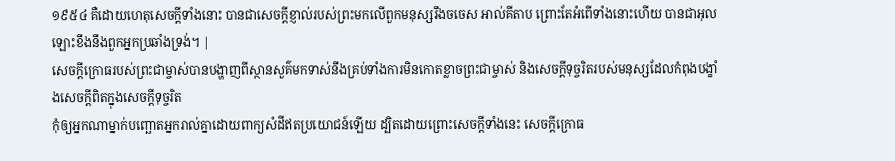១៩៥៤ គឺដោយហេតុសេចក្ដីទាំងនោះ បានជាសេចក្ដីខ្ញាល់របស់ព្រះមកលើពួកមនុស្សរឹងចចេស អាល់គីតាប ព្រោះតែអំពើទាំងនោះហើយ បានជាអុលឡោះខឹងនឹងពួកអ្នកប្រឆាំងទ្រង់។ |
សេចក្ដីក្រោធរបស់ព្រះជាម្ចាស់បានបង្ហាញពីស្ថានសួគ៌មកទាស់នឹងគ្រប់ទាំងការមិនកោតខ្លាចព្រះជាម្ចាស់ និងសេចក្ដីទុច្ចរិតរបស់មនុស្សដែលកំពុងបង្ខាំងសេចក្ដីពិតក្នុងសេចក្ដីទុច្ចរិត
កុំឲ្យអ្នកណាម្នាក់បញ្ឆោតអ្នករាល់គ្នាដោយពាក្យសំដីឥតប្រយោជន៍ឡើយ ដ្បិតដោយព្រោះសេចក្ដីទាំងនេះ សេចក្ដីក្រោធ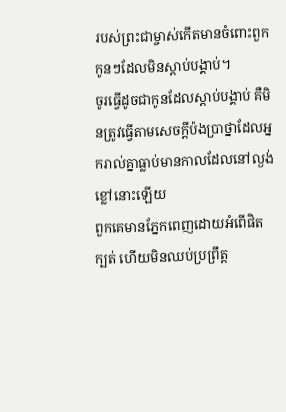របស់ព្រះជាម្ចាស់កើតមានចំពោះពួកកូនៗដែលមិនស្ដាប់បង្គាប់។
ចូរធ្វើដូចជាកូនដែលស្ដាប់បង្គាប់ គឺមិនត្រូវធ្វើតាមសេចក្ដីប៉ងប្រាថ្នាដែលអ្នករាល់គ្នាធ្លាប់មានកាលដែលនៅល្ងង់ខ្លៅនោះឡើយ
ពួកគេមានភ្នែកពេញដោយអំពើផិតក្បត់ ហើយមិនឈប់ប្រព្រឹត្ដ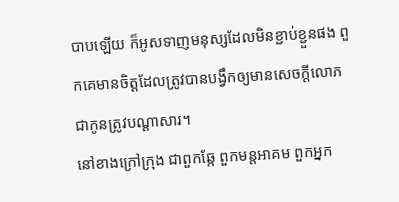បាបឡើយ ក៏អូសទាញមនុស្សដែលមិនខ្ជាប់ខ្ជួនផង ពួកគេមានចិត្ដដែលត្រូវបានបង្វឹកឲ្យមានសេចក្ដីលោភ ជាកូនត្រូវបណ្ដាសារ។
នៅខាងក្រៅក្រុង ជាពួកឆ្កែ ពួកមន្ដអាគម ពួកអ្នក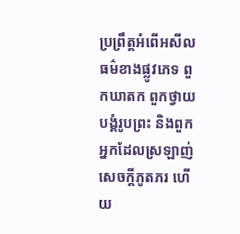ប្រព្រឹត្តអំពើអសីលធម៌ខាងផ្លូវភេទ ពួកឃាតក ពួកថ្វាយបង្គំរូបព្រះ និងពួកអ្នកដែលស្រឡាញ់សេចក្តីភូតភរ ហើយ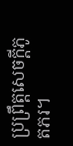ប្រពឹ្រត្ដសេចក្ដីភូតភរ។